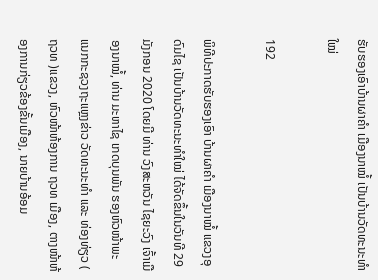ຮັບຮອງເອົາບ້ານຜາຄຳ ເມືອງນາໝໍ້ ເປັນບ້ານວັດທະນະທຳໃໝ່

192

ພິທີປະກາດຮັບຮອງເອົາ ບ້ານຜາຄໍາ ເມືອງນາໝໍ້ ແຂວງອຸດົມໄຊ ເປັນບ້ານວັດທະນະທຳໃໝ່ ໄດ້ຈັດຂຶ້ນໃນວັນທີ 29 ມັງກອນ 2020 ໂດຍມີ ທ່ານ ວົງສະຫວັນ ໄຊຍະວົງ ເຈົ້າເມືອງນາໝໍ້, ທ່ານ ມະຫາໄຊ ເກດບຸນພັນ ຮອງຫົວໜ້າພະແນກກະຊວງຖະແຫຼງຂ່າວ ວັດທະນະທຳ ແລະ ທ່ອງທ່ຽວ ( ຖວທ )ແຂວງ, ຫົວໜ້າຫ້ອງການ ຖວທ ເມືອງ, ຕາງໜ້າຫ້ອງການກ່ຽວຂ້ອງຂັ້ນເມືອງ, ນາຍບ້ານອ້ອມ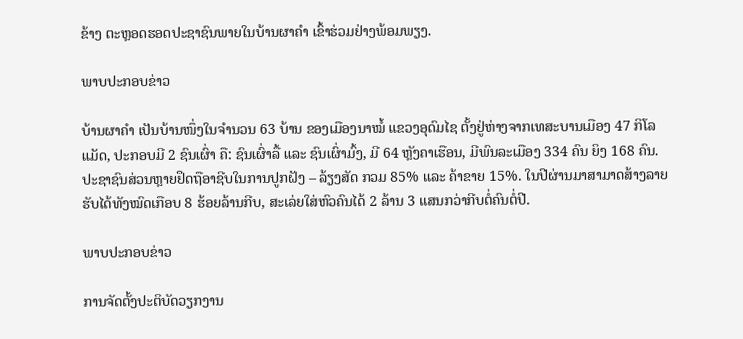ຂ້າງ ຕະຫຼອດຮອດປະຊາຊົນພາຍໃນບ້ານຜາຄຳ ເຂົ້າຮ່ວມຢ່າງພ້ອມພຽງ.

ພາບປະກອບຂ່າວ

ບ້ານຜາຄໍາ ເປັນບ້ານໜຶ່ງໃນຈໍານວນ 63 ບ້ານ ຂອງເມືອງນາໝໍ້ ແຂວງອຸດົມໄຊ ຕັ້ງຢູ່ຫ່າງຈາກເທສະບານເມືອງ 47 ກິໂລແມັດ, ປະກອບມີ 2 ຊົນເຜົ່າ ຄື: ຊົນເຜົ່າລື້ ແລະ ຊົນເຜົ່າມົ້ງ, ມີ 64 ຫຼັງຄາເຮືອນ, ມີພົນລະເມືອງ 334 ຄົນ ຍິງ 168 ຄົນ. ປະຊາຊົນສ່ວນຫຼາຍຢຶດຖືອາຊີບໃນການປູກຝັງ – ລ້ຽງສັດ ກວມ 85% ແລະ ຄ້າຂາຍ 15%. ໃນປີຜ່ານມາສາມາດສ້າງລາຍຮັບໄດ້ທັງໝົດເກືອບ 8 ຮ້ອຍລ້ານກີບ, ສະເລ່ຍໃສ່ຫົວຄົນໄດ້ 2 ລ້ານ 3 ແສນກວ່າກີບຕໍ່ຄົນຕໍ່ປີ.

ພາບປະກອບຂ່າວ

ການຈັດຕັ້ງປະຕິບັດວຽກງານ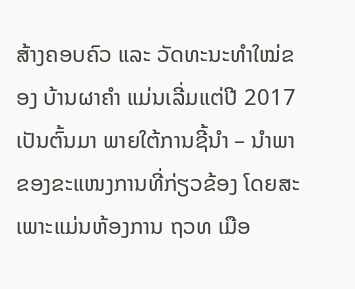ສ້າງຄອບຄົວ ແລະ ວັດທະນະທຳໃໝ່ຂອງ ບ້ານຜາຄຳ ແມ່ນເລີ່ມແຕ່ປີ 2017 ເປັນຕົ້ນມາ ພາຍໃຕ້ການຊີ້ນຳ – ນຳພາຂອງຂະແໜງການທີ່ກ່ຽວຂ້ອງ ໂດຍສະເພາະແມ່ນຫ້ອງການ ຖວທ ເມືອ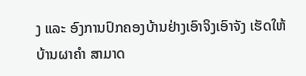ງ ແລະ ອົງການປົກຄອງບ້ານຢ່າງເອົາຈິງເອົາຈັງ ເຮັດໃຫ້ບ້ານຜາຄຳ ສາມາດ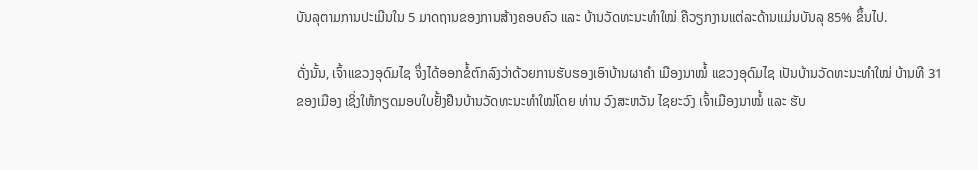ບັນລຸຕາມການປະເມີນໃນ 5 ມາດຖານຂອງການສ້າງຄອບຄົວ ແລະ ບ້ານວັດທະນະທຳໃໝ່ ຄືວຽກງານແຕ່ລະດ້ານແມ່ນບັນລຸ 85% ຂຶ້ນໄປ.

ດັ່ງນັ້ນ, ເຈົ້າແຂວງອຸດົມໄຊ ຈຶ່ງໄດ້ອອກຂໍ້ຕົກລົງວ່າດ້ວຍການຮັບຮອງເອົາບ້ານຜາຄຳ ເມືອງນາໝໍ້ ແຂວງອຸດົມໄຊ ເປັນບ້ານວັດທະນະທໍາໃໝ່ ບ້ານທີ 31 ຂອງເມືອງ ເຊິ່ງໃຫ້ກຽດມອບໃບຢັ້ງຢືນບ້ານວັດທະນະທຳໃໝ່ໂດຍ ທ່ານ ວົງສະຫວັນ ໄຊຍະວົງ ເຈົ້າເມືອງນາໝໍ້ ແລະ ຮັບ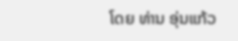ໂດຍ ທ່ານ ອຸ່ນແກ້ວ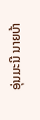ອຸ່ນມະນີ ນາຍບ້າ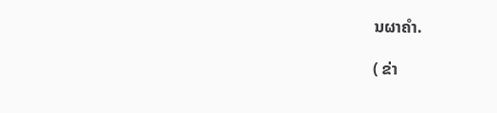ນຜາຄຳ.

( ຂ່າ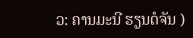ວ: ຄານມະນີ ຮຽນດໍຈັນ )